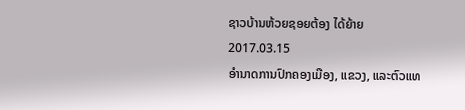ຊາວບ້ານຫ້ວຍຊອຍຕ້ອງ ໄດ້ຍ້າຍ
2017.03.15
ອຳນາດການປົກຄອງເມືອງ, ແຂວງ, ແລະຕົວແທ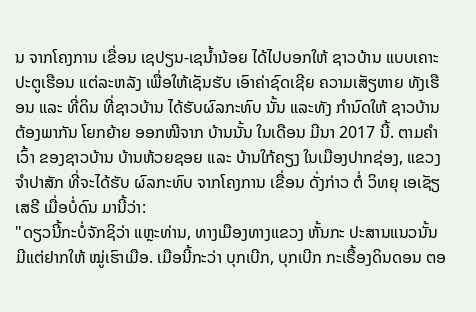ນ ຈາກໂຄງການ ເຂື່ອນ ເຊປຽນ-ເຊນໍ້ານ້ອຍ ໄດ້ໄປບອກໃຫ້ ຊາວບ້ານ ແບບເຄາະ ປະຕູເຮືອນ ແຕ່ລະຫລັງ ເພື່ອໃຫ້ເຊັນຮັບ ເອົາຄ່າຊົດເຊີຍ ຄວາມເສັຽຫາຍ ທັງເຮືອນ ແລະ ທີ່ດິນ ທີ່ຊາວບ້ານ ໄດ້ຮັບຜົລກະທົບ ນັ້ນ ແລະທັງ ກຳນົດໃຫ້ ຊາວບ້ານ ຕ້ອງພາກັນ ໂຍກຍ້າຍ ອອກໜີຈາກ ບ້ານນັ້ນ ໃນເດືອນ ມີນາ 2017 ນີ້. ຕາມຄໍາເວົ້າ ຂອງຊາວບ້ານ ບ້ານຫ້ວຍຊອຍ ແລະ ບ້ານໃກ້ຄຽງ ໃນເມືອງປາກຊ່ອງ, ແຂວງຈຳປາສັກ ທີ່ຈະໄດ້ຮັບ ຜົລກະທົບ ຈາກໂຄງການ ເຂື່ອນ ດັ່ງກ່າວ ຕໍ່ ວິທຍຸ ເອເຊັຽເສຣີ ເມື່ອບໍ່ດົນ ມານີ້ວ່າ:
"ດຽວນີ້ກະບໍ່ຈັກຊິວ່າ ແຫຼະທ່ານ, ທາງເມືອງທາງແຂວງ ຫັ້ນກະ ປະສານແນວນັ້ນ ມີແຕ່ຢາກໃຫ້ ໝູ່ເຮົາເມືອ. ເມືອນີ້ກະວ່າ ບຸກເບີກ, ບຸກເບີກ ກະເຣື້ອງດິນດອນ ຕອ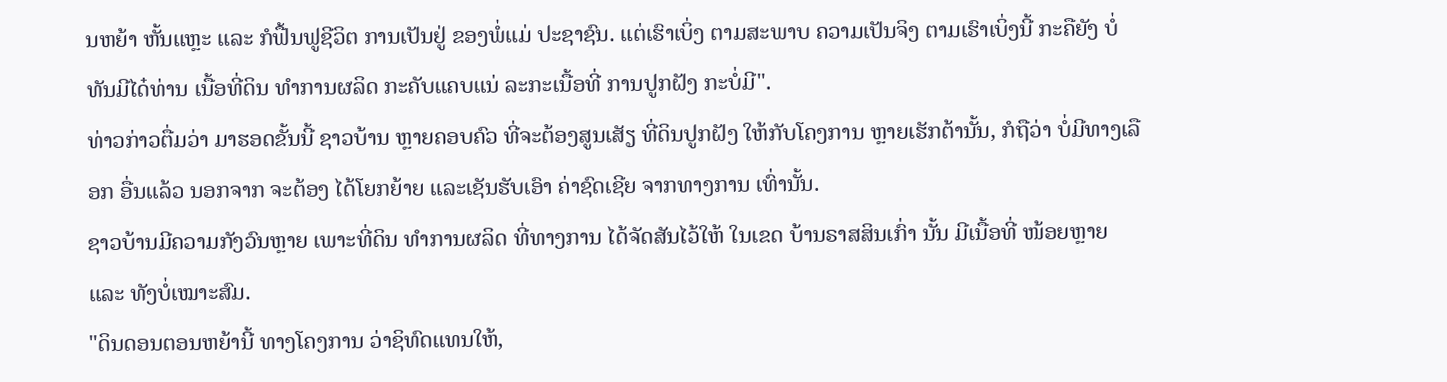ນຫຍ້າ ຫັ້ນແຫຼະ ແລະ ກໍຟື້ນຟູຊີວິຕ ການເປັນຢູ່ ຂອງພໍ່ແມ່ ປະຊາຊົນ. ແຕ່ເຮົາເບິ່ງ ຕາມສະພາບ ຄວາມເປັນຈິງ ຕາມເຮົາເບິ່ງນີ້ ກະຄືຍັງ ບໍ່ທັນມີໄດ໋ທ່ານ ເນື້ອທີ່ດິນ ທຳການຜລິດ ກະຄັບແຄບແນ່ ລະກະເນື້ອທີ່ ການປູກຝັງ ກະບໍ່ມີ".
ທ່າວກ່າວຕື່ມວ່າ ມາຮອດຂັ້ນນີ້ ຊາວບ້ານ ຫຼາຍຄອບຄົວ ທີ່ຈະຕ້ອງສູນເສັຽ ທີ່ດິນປູກຝັງ ໃຫ້ກັບໂຄງການ ຫຼາຍເຮັກຕ້ານັ້ນ, ກໍຖືວ່າ ບໍ່ມີທາງເລືອກ ອື່ນແລ້ວ ນອກຈາກ ຈະຕ້ອງ ໄດ້ໂຍກຍ້າຍ ແລະເຊັນຮັບເອົາ ຄ່າຊົດເຊີຍ ຈາກທາງການ ເທົ່ານັ້ນ.
ຊາວບ້ານມີຄວາມກັງວົນຫຼາຍ ເພາະທີ່ດິນ ທຳການຜລິດ ທີ່ທາງການ ໄດ້ຈັດສັນໄວ້ໃຫ້ ໃນເຂດ ບ້ານຣາສສິນເກົ່າ ນັ້ນ ມີເນື້ອທີ່ ໜ້ອຍຫຼາຍ ແລະ ທັງບໍ່ເໝາະສົມ.
"ດິນດອນຕອນຫຍ້ານີ້ ທາງໂຄງການ ວ່າຊິທົດແທນໃຫ້,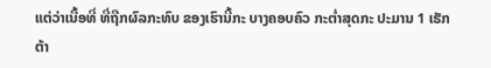ແຕ່ວ່າເນື້ອທີ່ ທີ່ຖືກຜົລກະທົບ ຂອງເຮົານີ້ກະ ບາງຄອບຄົວ ກະຕ່ຳສຸດກະ ປະມານ 1 ເຮັກຕ້າ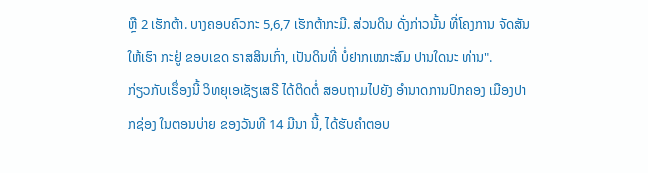ຫຼື 2 ເຮັກຕ້າ. ບາງຄອບຄົວກະ 5,6,7 ເຮັກຕ້າກະມີ. ສ່ວນດິນ ດັ່ງກ່າວນັ້ນ ທີ່ໂຄງການ ຈັດສັນໃຫ້ເຮົາ ກະຢູ່ ຂອບເຂດ ຣາສສິນເກົ່າ, ເປັນດິນທີ່ ບໍ່ຢາກເໝາະສົມ ປານໃດນະ ທ່ານ".
ກ່ຽວກັບເຣຶ່ອງນີ້ ວິທຍຸເອເຊັຽເສຣີ ໄດ້ຕິດຕໍ່ ສອບຖາມໄປຍັງ ອຳນາດການປົກຄອງ ເມືອງປາກຊ່ອງ ໃນຕອນບ່າຍ ຂອງວັນທີ 14 ມີນາ ນີ້, ໄດ້ຮັບຄໍາຕອບ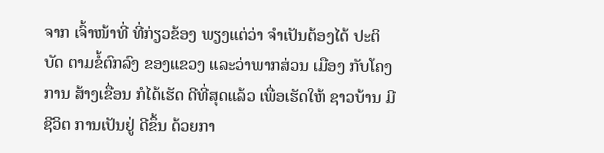ຈາກ ເຈົ້າໜ້າທີ່ ທີ່ກ່ຽວຂ້ອງ ພຽງແຕ່ວ່າ ຈຳເປັນຕ້ອງໄດ້ ປະຕິບັດ ຕາມຂໍ້ຕົກລົງ ຂອງແຂວງ ແລະວ່າພາກສ່ວນ ເມືອງ ກັບໂຄງການ ສ້າງເຂື່ອນ ກໍໄດ້ເຮັດ ດີທີ່ສຸດແລ້ວ ເພື່ອເຮັດໃຫ້ ຊາວບ້ານ ມີຊີວິຕ ການເປັນຢູ່ ດີຂຶ້ນ ດ້ວຍກາ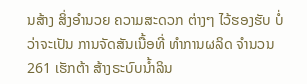ນສ້າງ ສິ່ງອຳນວຍ ຄວາມສະດວກ ຕ່າງໆ ໄວ້ຮອງຮັບ ບໍ່ວ່າຈະເປັນ ການຈັດສັນເນື້ອທີ່ ທຳການຜລິດ ຈຳນວນ 261 ເຮັກຕ້າ ສ້າງຣະບົບນ້ຳລິນ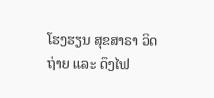ໂຮງຮຽນ ສຸຂສາຣາ ວິດຖ່າຍ ແລະ ດຶງໄຟ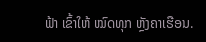ຟ້າ ເຂົ້າໃຫ້ ໝົດທຸກ ຫຼັງຄາເຮືອນ.